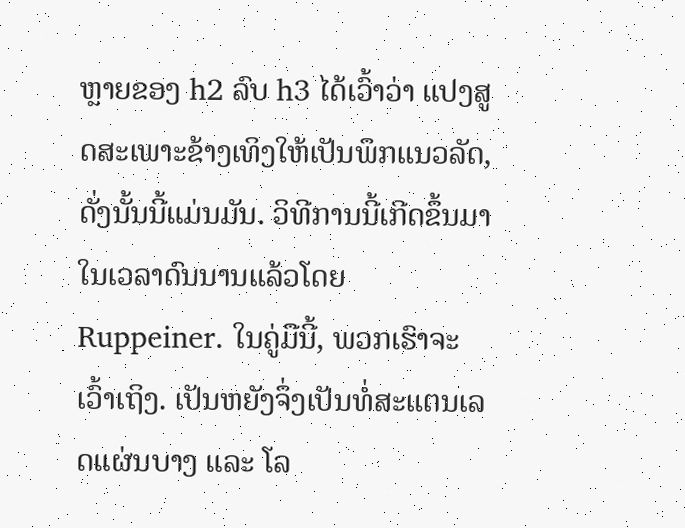ຫຼາຍຂອງ h2 ລົບ h3 ໄດ້ເວົ້າວ່າ ແປງສູດສະເພາະຂ້າງເທິງໃຫ້ເປັນພຶກແນວລັດ, ດັ່ງນັ້ນນີ້ແມ່ນມັນ. ວິທີການນີ້ເກີດຂຶ້ນມາໃນເວລາດົນນານແລ້ວໂດຍ Ruppeiner. ໃນຄູ່ມືນີ້, ພວກເຮົາຈະເວົ້າເຖິງ. ເປັນຫຍັງຈຶ່ງເປັນທໍ່ສະແຕນເລດແຜ່ນບາງ ແລະ ໂລ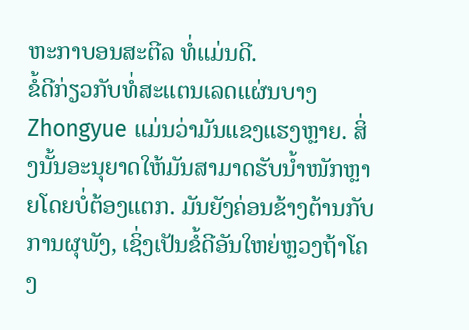ຫະກາບອນສະຕີລ ທໍ່ແມ່ນດີ.
ຂໍ້ດີກ່ຽວກັບທໍ່ສະແຕນເລດແຜ່ນບາງ Zhongyue ແມ່ນວ່າມັນແຂງແຮງຫຼາຍ. ສິ່ງນັ້ນອະນຸຍາດໃຫ້ມັນສາມາດຮັບນ້ຳໜັກຫຼາຍໂດຍບໍ່ຕ້ອງແຕກ. ມັນຍັງຄ່ອນຂ້າງຕ້ານກັບການຜຸພັງ, ເຊິ່ງເປັນຂໍ້ດີອັນໃຫຍ່ຫຼວງຖ້າໂຄງ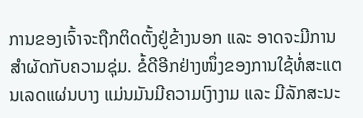ການຂອງເຈົ້າຈະຖືກຕິດຕັ້ງຢູ່ຂ້າງນອກ ແລະ ອາດຈະມີການສຳຜັດກັບຄວາມຊຸ່ມ. ຂໍ້ດີອີກຢ່າງໜຶ່ງຂອງການໃຊ້ທໍ່ສະແຕນເລດແຜ່ນບາງ ແມ່ນມັນມີຄວາມເງົາງາມ ແລະ ມີລັກສະນະ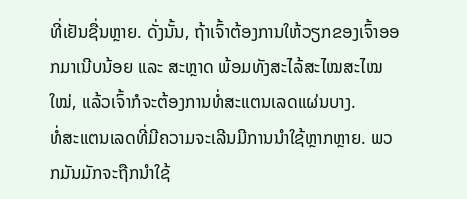ທີ່ເຢັນຊື່ນຫຼາຍ. ດັ່ງນັ້ນ, ຖ້າເຈົ້າຕ້ອງການໃຫ້ວຽກຂອງເຈົ້າອອກມາເນີບນ້ອຍ ແລະ ສະຫຼາດ ພ້ອມທັງສະໄລ້ສະໄໝສະໄໝໃໝ່, ແລ້ວເຈົ້າກໍຈະຕ້ອງການທໍ່ສະແຕນເລດແຜ່ນບາງ.
ທໍ່ສະແຕນເລດທີ່ມີຄວາມຈະເລີນມີການນຳໃຊ້ຫຼາກຫຼາຍ. ພວກມັນມັກຈະຖືກນຳໃຊ້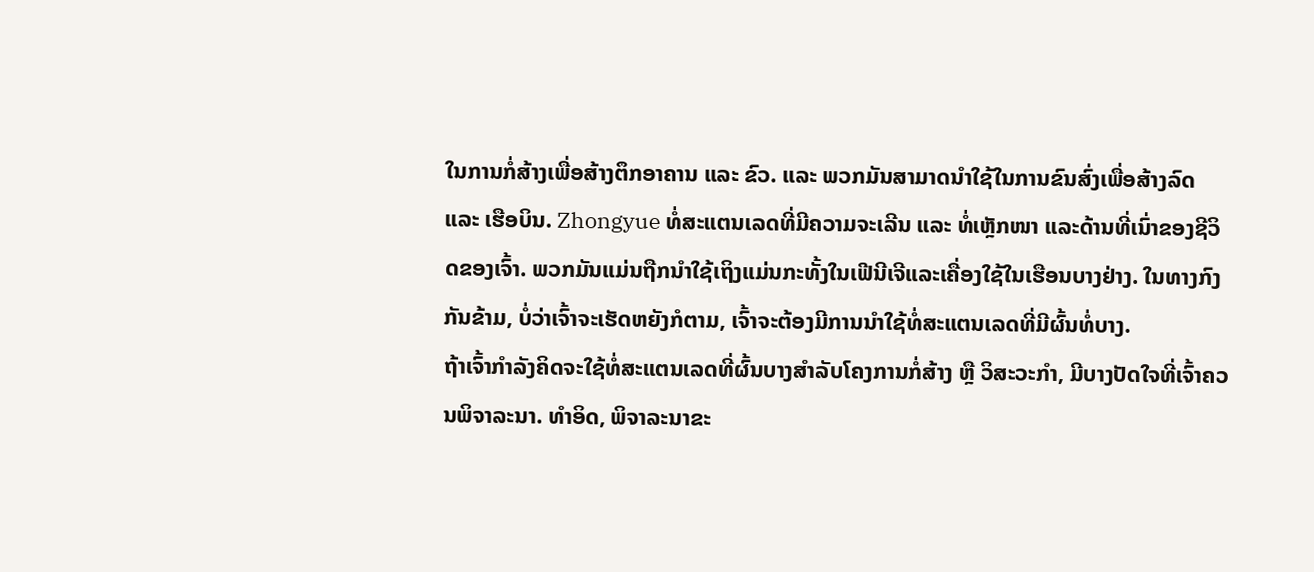ໃນການກໍ່ສ້າງເພື່ອສ້າງຕຶກອາຄານ ແລະ ຂົວ. ແລະ ພວກມັນສາມາດນຳໃຊ້ໃນການຂົນສົ່ງເພື່ອສ້າງລົດ ແລະ ເຮືອບິນ. Zhongyue ທໍ່ສະແຕນເລດທີ່ມີຄວາມຈະເລີນ ແລະ ທໍ່ເຫຼັກໜາ ແລະດ້ານທີ່ເນົ່າຂອງຊີວິດຂອງເຈົ້າ. ພວກມັນແມ່ນຖືກນຳໃຊ້ເຖິງແມ່ນກະທັ້ງໃນເຟີນີເຈີແລະເຄື່ອງໃຊ້ໃນເຮືອນບາງຢ່າງ. ໃນທາງກົງກັນຂ້າມ, ບໍ່ວ່າເຈົ້າຈະເຮັດຫຍັງກໍຕາມ, ເຈົ້າຈະຕ້ອງມີການນຳໃຊ້ທໍ່ສະແຕນເລດທີ່ມີຜົ້ນທໍ່ບາງ.
ຖ້າເຈົ້າກຳລັງຄິດຈະໃຊ້ທໍ່ສະແຕນເລດທີ່ຜົ້ນບາງສຳລັບໂຄງການກໍ່ສ້າງ ຫຼື ວິສະວະກຳ, ມີບາງປັດໃຈທີ່ເຈົ້າຄວນພິຈາລະນາ. ທຳອິດ, ພິຈາລະນາຂະ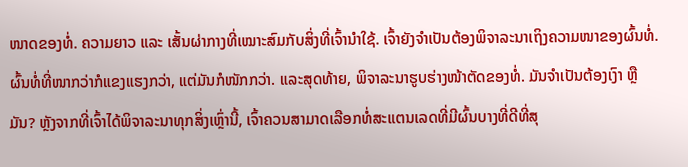ໜາດຂອງທໍ່. ຄວາມຍາວ ແລະ ເສັ້ນຜ່າກາງທີ່ເໝາະສົມກັບສິ່ງທີ່ເຈົ້ານຳໃຊ້. ເຈົ້າຍັງຈຳເປັນຕ້ອງພິຈາລະນາເຖິງຄວາມໜາຂອງຜົ້ນທໍ່. ຜົ້ນທໍ່ທີ່ໜາກວ່າກໍແຂງແຮງກວ່າ, ແຕ່ມັນກໍໜັກກວ່າ. ແລະສຸດທ້າຍ, ພິຈາລະນາຮູບຮ່າງໜ້າຕັດຂອງທໍ່. ມັນຈຳເປັນຕ້ອງເງົາ ຫຼື ມັນ? ຫຼັງຈາກທີ່ເຈົ້າໄດ້ພິຈາລະນາທຸກສິ່ງເຫຼົ່ານີ້, ເຈົ້າຄວນສາມາດເລືອກທໍ່ສະແຕນເລດທີ່ມີຜົ້ນບາງທີ່ດີທີ່ສຸ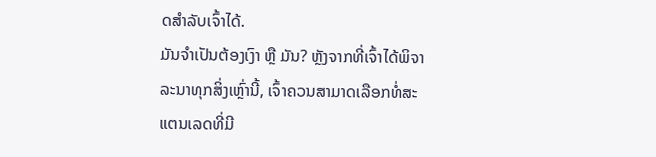ດສຳລັບເຈົ້າໄດ້.
ມັນຈຳເປັນຕ້ອງເງົາ ຫຼື ມັນ? ຫຼັງຈາກທີ່ເຈົ້າໄດ້ພິຈາລະນາທຸກສິ່ງເຫຼົ່ານີ້, ເຈົ້າຄວນສາມາດເລືອກທໍ່ສະແຕນເລດທີ່ມີ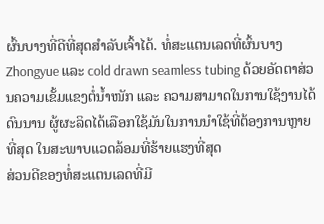ຜົ້ນບາງທີ່ດີທີ່ສຸດສຳລັບເຈົ້າໄດ້. ທໍ່ສະແຕນເລດທີ່ຜົ້ນບາງ Zhongyue ແລະ cold drawn seamless tubing ດ້ວຍອັດຕາສ່ວນຄວາມເຂັ້ມແຂງຕໍ່ນ້ຳໜັກ ແລະ ຄວາມສາມາດໃນການໃຊ້ງານໄດ້ດົນນານ ຜູ້ຜະລິດໄດ້ເລືອກໃຊ້ມັນໃນການນຳໃຊ້ທີ່ຕ້ອງການຫຼາຍທີ່ສຸດ ໃນສະພາບແວດລ້ອມທີ່ຮ້າຍແຮງທີ່ສຸດ
ສ່ວນດີຂອງທໍ່ສະແຕນເລດທີ່ມີ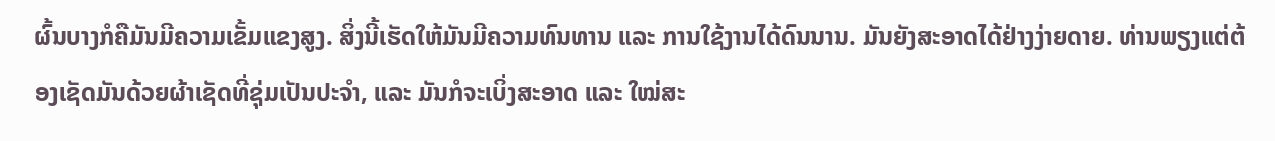ຜົ້ນບາງກໍຄືມັນມີຄວາມເຂັ້ມແຂງສູງ. ສິ່ງນີ້ເຮັດໃຫ້ມັນມີຄວາມທົນທານ ແລະ ການໃຊ້ງານໄດ້ດົນນານ. ມັນຍັງສະອາດໄດ້ຢ່າງງ່າຍດາຍ. ທ່ານພຽງແຕ່ຕ້ອງເຊັດມັນດ້ວຍຜ້າເຊັດທີ່ຊຸ່ມເປັນປະຈຳ, ແລະ ມັນກໍຈະເບິ່ງສະອາດ ແລະ ໃໝ່ສະ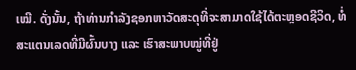ເໝີ. ດັ່ງນັ້ນ, ຖ້າທ່ານກຳລັງຊອກຫາວັດສະດຸທີ່ຈະສາມາດໃຊ້ໄດ້ຕະຫຼອດຊີວິດ, ທໍ່ສະແຕນເລດທີ່ມີຜົ້ນບາງ ແລະ ເຮົາສະພາບໝູ່ທີ່ຢູ່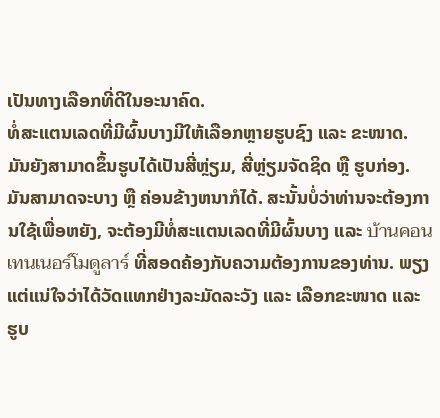ເປັນທາງເລືອກທີ່ດີໃນອະນາຄົດ.
ທໍ່ສະແຕນເລດທີ່ມີຜົ້ນບາງມີໃຫ້ເລືອກຫຼາຍຮູບຊົງ ແລະ ຂະໜາດ. ມັນຍັງສາມາດຂຶ້ນຮູບໄດ້ເປັນສີ່ຫຼ່ຽມ, ສີ່ຫຼ່ຽມຈັດຊິດ ຫຼື ຮູບກ່ອງ. ມັນສາມາດຈະບາງ ຫຼື ຄ່ອນຂ້າງຫນາກໍໄດ້. ສະນັ້ນບໍ່ວ່າທ່ານຈະຕ້ອງການໃຊ້ເພື່ອຫຍັງ, ຈະຕ້ອງມີທໍ່ສະແຕນເລດທີ່ມີຜົ້ນບາງ ແລະ บ้านคอนเทนเนอร์โมดูลาร์ ທີ່ສອດຄ້ອງກັບຄວາມຕ້ອງການຂອງທ່ານ. ພຽງແຕ່ແນ່ໃຈວ່າໄດ້ວັດແທກຢ່າງລະມັດລະວັງ ແລະ ເລືອກຂະໜາດ ແລະ ຮູບ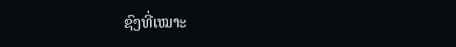ຊົງທີ່ເໝາະ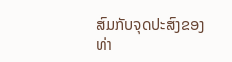ສົມກັບຈຸດປະສົງຂອງທ່າ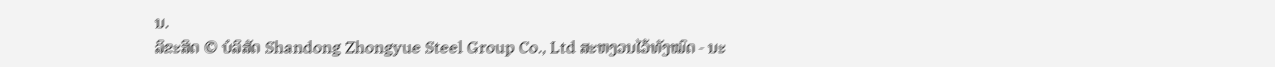ນ.
ລິຂະສິດ © ບໍລິສັດ Shandong Zhongyue Steel Group Co., Ltd ສະຫງວນໄວ້ທັງໝົດ - ນະ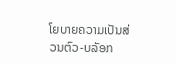ໂຍບາຍຄວາມເປັນສ່ວນຕົວ-ບລັອກ